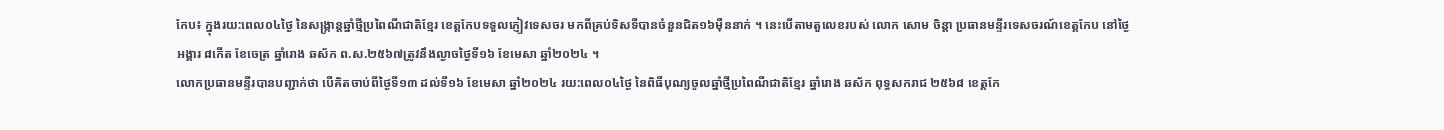កែប៖ ក្នុងរយ:ពេល០៤ថ្ងៃ នៃសង្ក្រាន្តឆ្នាំថ្មីប្រពៃណីជាតិខ្មែរ ខេត្តកែបទទួលភ្ញៀវទេសចរ មកពីគ្រប់ទិសទីបានចំនួនជិត១៦ម៉ឺននាក់ ។ នេះបើតាមតួលេខរបស់ លោក សោម ចិន្តា ប្រធានមន្ទីរទេសចរណ៍ខេត្តកែប នៅថ្ងៃអង្គារ ៨កើត ខែចេត្រ ឆ្នាំរោង ឆស័ក ព.ស.២៥៦៧ត្រូវនឹងល្ងាចថ្ងៃទី១៦ ខែមេសា ឆ្នាំ២០២៤ ។
លោកប្រធានមន្ទីរបានបញ្ជាក់ថា បើគិតចាប់ពីថ្ងៃទី១៣ ដល់ទី១៦ ខែមេសា ឆ្នាំ២០២៤ រយ:ពេល០៤ថ្ងៃ នៃពិធីបុណ្យចូលឆ្នាំថ្មីប្រពៃណីជាតិខ្មែរ ឆ្នាំរោង ឆស័ក ពុទ្ធសករាជ ២៥៦៨ ខេត្តកែ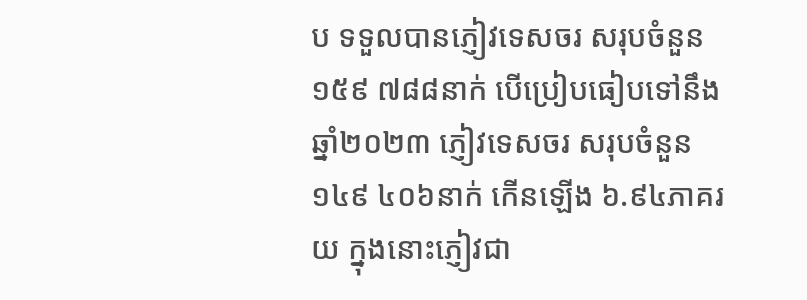ប ទទួលបានភ្ញៀវទេសចរ សរុបចំនួន ១៥៩ ៧៨៨នាក់ បើប្រៀបធៀបទៅនឹងឆ្នាំ២០២៣ ភ្ញៀវទេសចរ សរុបចំនួន ១៤៩ ៤០៦នាក់ កើនឡើង ៦.៩៤ភាគរយ ក្នុងនោះភ្ញៀវជា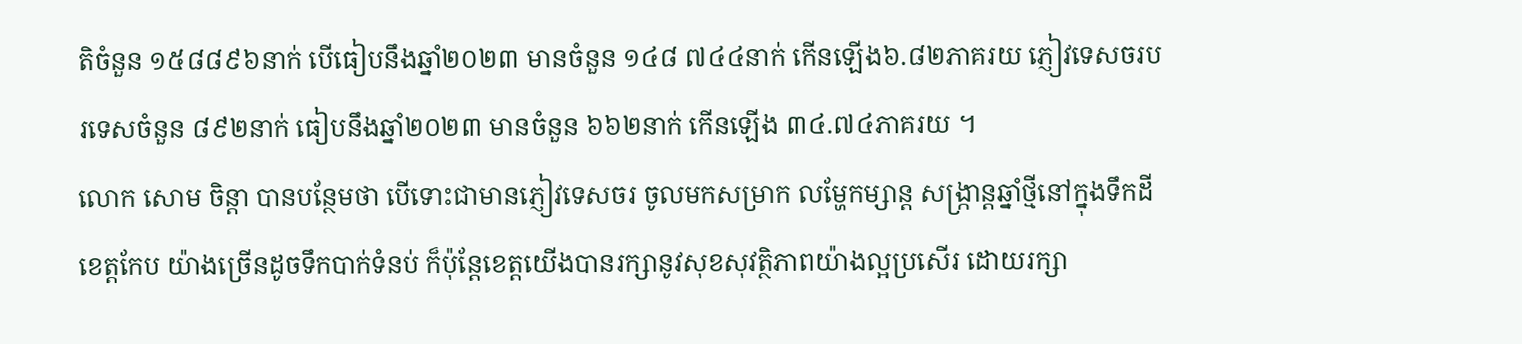តិចំនួន ១៥៨៨៩៦នាក់ បើធៀបនឹងឆ្នាំ២០២៣ មានចំនួន ១៤៨ ៧៤៤នាក់ កើនឡើង៦.៨២ភាគរយ ភ្ញៀវទេសចរបរទេសចំនួន ៨៩២នាក់ ធៀបនឹងឆ្នាំ២០២៣ មានចំនួន ៦៦២នាក់ កើនឡើង ៣៤.៧៤ភាគរយ ។
លោក សោម ចិន្តា បានបន្ថែមថា បើទោះជាមានភ្ញៀវទេសចរ ចូលមកសម្រាក លម្ហែកម្សាន្ត សង្ក្រាន្តឆ្នាំថ្មីនៅក្នុងទឹកដីខេត្តកែប យ៉ាងច្រើនដូចទឹកបាក់ទំនប់ ក៏ប៉ុន្តែខេត្តយើងបានរក្សានូវសុខសុវត្ថិភាពយ៉ាងល្អប្រសើរ ដោយរក្សា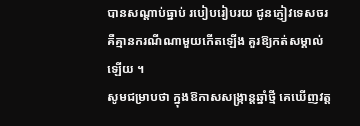បានសណ្តាប់ធ្នាប់ របៀបរៀបរយ ជូនភ្ញៀវទេសចរ គឺគ្មានករណីណាមួយកើតឡើង គួរឱ្យកត់សម្គាល់ឡើយ ។
សូមជម្រាបថា ក្នុងឱកាសសង្ក្រាន្តឆ្នាំថ្មី គេឃើញវត្ត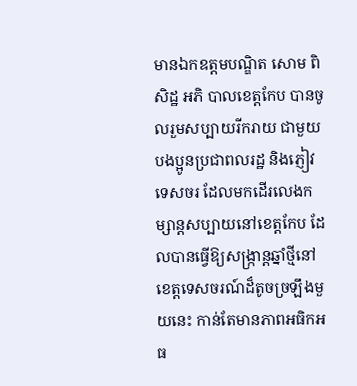មានឯកឧត្តមបណ្ឌិត សោម ពិសិដ្ឋ អភិ បាលខេត្តកែប បានចូលរួមសប្បាយរីករាយ ជាមួយបងប្អូនប្រជាពលរដ្ឋ និងភ្ញៀវទេសចរ ដែលមកដើរលេងកម្សាន្តសប្បាយនៅខេត្តកែប ដែលបានធ្វើឱ្យសង្ក្រាន្តឆ្នាំថ្មីនៅខេត្តទេសចរណ៍ដ៏តូចច្រឡឹងមួយនេះ កាន់តែមានភាពអធិកអធ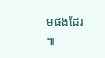មផងដែរ ៕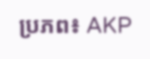ប្រភព៖ AKP